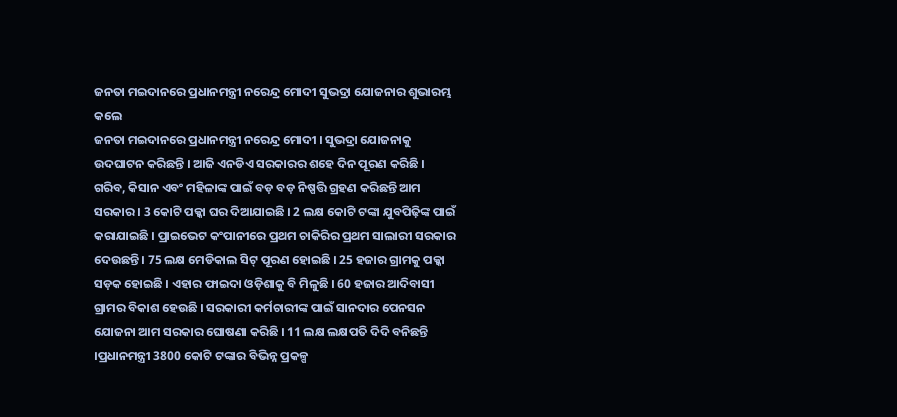ଜନତା ମଇଦାନରେ ପ୍ରଧାନମନ୍ତ୍ରୀ ନରେନ୍ଦ୍ର ମୋଦୀ ସୁଭଦ୍ରା ଯୋଜନାର ଶୁଭାରମ୍ଭ କଲେ
ଜନତା ମଇଦାନରେ ପ୍ରଧାନମନ୍ତ୍ରୀ ନରେନ୍ଦ୍ର ମୋଦୀ । ସୁଭଦ୍ରା ଯୋଜନାକୁ ଉଦଘାଟନ କରିଛନ୍ତି । ଆଜି ଏନଡିଏ ସରକାରର ଶହେ ଦିନ ପୂରଣ କରିଛି । ଗରିବ, କିସାନ ଏବଂ ମହିଳାଙ୍କ ପାଇଁ ବଡ଼ ବଡ଼ ନିଷ୍ପତ୍ତି ଗ୍ରହଣ କରିଛନ୍ତି ଆମ ସରକାର । 3 କୋଟି ପକ୍କା ଘର ଦିଆଯାଇଛି । 2 ଲକ୍ଷ କୋଟି ଟଙ୍କା ଯୁବପିଢ଼ିଙ୍କ ପାଇଁ କରାଯାଇଛି । ପ୍ରାଇଭେଟ କଂପାନୀରେ ପ୍ରଥମ ଚାକିରିର ପ୍ରଥମ ସାଲାରୀ ସରକାର ଦେଉଛନ୍ତି । 75 ଲକ୍ଷ ମେଡିକାଲ ସିଟ୍ ପୂରଣ ହୋଇଛି । 25 ହଜାର ଗ୍ରାମକୁ ପକ୍କା ସଡ଼କ ହୋଇଛି । ଏହାର ଫାଇଦା ଓଡ଼ିଶାକୁ ବି ମିଳୁଛି । 60 ହଜାର ଆଦିବାସୀ ଗ୍ରାମର ବିକାଶ ହେଉଛି । ସରକାରୀ କର୍ମଚାରୀଙ୍କ ପାଇଁ ସାନଦାର ପେନସନ ଯୋଜନା ଆମ ସରକାର ଘୋଷଣା କରିଛି । 11 ଲକ୍ଷ ଲକ୍ଷପତି ଦିଦି ବନିଛନ୍ତି ।ପ୍ରଧାନମନ୍ତ୍ରୀ 3800 କୋଟି ଟଙ୍କାର ବିଭିନ୍ନ ପ୍ରକଳ୍ପ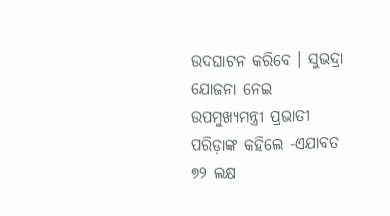ଉଦଘାଟନ କରିବେ । ସୁଭଦ୍ରା ଯୋଜନା ନେଇ ଉପମୁଖ୍ୟମନ୍ତ୍ରୀ ପ୍ରଭାତୀ ପରିଡ଼ାଙ୍କ କହିଲେ -ଏଯାବତ ୭୨ ଲକ୍ଷ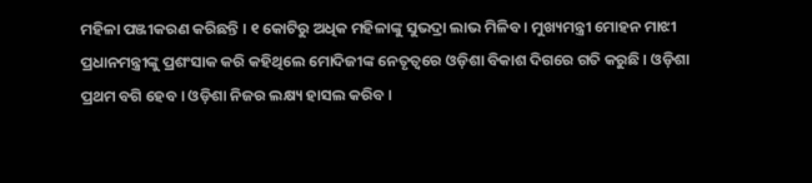ମହିଳା ପଞ୍ଜୀକରଣ କରିଛନ୍ତି । ୧ କୋଟିରୁ ଅଧିକ ମହିଳାଙ୍କୁ ସୁଭଦ୍ରା ଲାଭ ମିଳିବ । ମୁଖ୍ୟମନ୍ତ୍ରୀ ମୋହନ ମାଝୀ ପ୍ରଧାନମନ୍ତ୍ରୀଙ୍କୁ ପ୍ରଶଂସାକ କରି କହିଥିଲେ ମୋଦିଜୀଙ୍କ ନେତୃତ୍ବରେ ଓଡ଼ିଶା ବିକାଶ ଦିଗରେ ଗତି କରୁଛି । ଓଡ଼ିଶା ପ୍ରଥମ ବଗି ହେବ । ଓଡ଼ିଶା ନିଜର ଲକ୍ଷ୍ୟ ହାସଲ କରିବ ।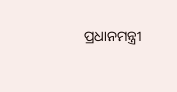ପ୍ରଧାନମନ୍ତ୍ରୀ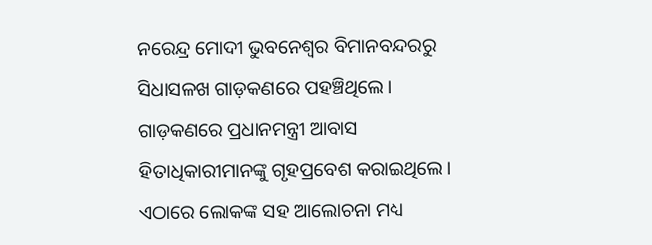ନରେନ୍ଦ୍ର ମୋଦୀ ଭୁବନେଶ୍ବର ବିମାନବନ୍ଦରରୁ ସିଧାସଳଖ ଗାଡ଼କଣରେ ପହଞ୍ଚିଥିଲେ। ଗାଡ଼କଣରେ ପ୍ରଧାନମନ୍ତ୍ରୀ ଆବାସ ହିତାଧିକାରୀମାନଙ୍କୁ ଗୃହପ୍ରବେଶ କରାଇଥିଲେ। ଏଠାରେ ଲୋକଙ୍କ ସହ ଆଲୋଚନା ମଧ୍ୟ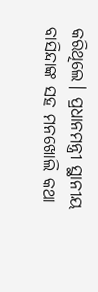କରିଥିଲେ। ପ୍ରଧାନମନ୍ତ୍ରୀ ସ୍ଥାନୀୟ ବାସିନ୍ଦାଙ୍କ ସହ ମନଖୋଲି କଥା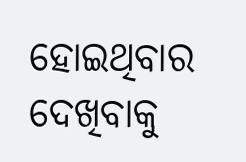ହୋଇଥିବାର ଦେଖିବାକୁ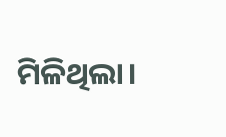ମିଳିଥିଲା।